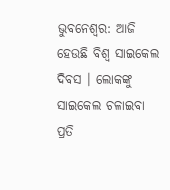ଭୁବନେଶ୍ବର: ଆଜି ହେଉଛି ବିଶ୍ବ ସାଇକେଲ ଦିବସ । ଲୋକଙ୍କୁ ସାଇକେଲ ଚଳାଇବା ପ୍ରତି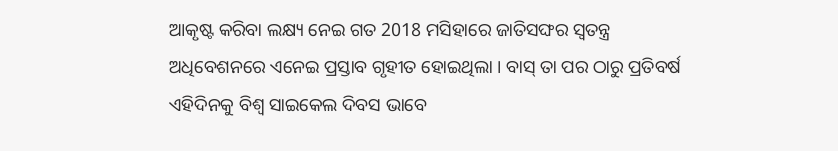ଆକୃଷ୍ଟ କରିବା ଲକ୍ଷ୍ୟ ନେଇ ଗତ 2018 ମସିହାରେ ଜାତିସଙ୍ଘର ସ୍ବତନ୍ତ୍ର ଅଧିବେଶନରେ ଏନେଇ ପ୍ରସ୍ତାବ ଗୃହୀତ ହୋଇଥିଲା । ବାସ୍ ତା ପର ଠାରୁ ପ୍ରତିବର୍ଷ ଏହିଦିନକୁ ବିଶ୍ବ ସାଇକେଲ ଦିବସ ଭାବେ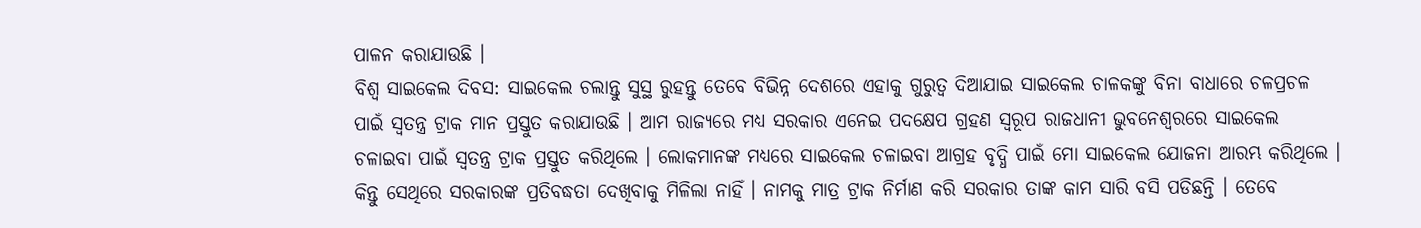ପାଳନ କରାଯାଉଛି ।
ବିଶ୍ବ ସାଇକେଲ ଦିବସ: ସାଇକେଲ ଚଲାନ୍ତୁ ସୁସ୍ଥ ରୁହନ୍ତୁ ତେବେ ବିଭିନ୍ନ ଦେଶରେ ଏହାକୁ ଗୁରୁତ୍ବ ଦିଆଯାଇ ସାଇକେଲ ଚାଳକଙ୍କୁ ବିନା ବାଧାରେ ଚଳପ୍ରଚଳ ପାଇଁ ସ୍ବତନ୍ତ୍ର ଟ୍ରାକ ମାନ ପ୍ରସ୍ତୁତ କରାଯାଉଛି । ଆମ ରାଜ୍ୟରେ ମଧ୍ୟ ସରକାର ଏନେଇ ପଦକ୍ଷେପ ଗ୍ରହଣ ସ୍ବରୂପ ରାଜଧାନୀ ଭୁବନେଶ୍ବରରେ ସାଇକେଲ ଚଳାଇବା ପାଇଁ ସ୍ବତନ୍ତ୍ର ଟ୍ରାକ ପ୍ରସ୍ତୁତ କରିଥିଲେ । ଲୋକମାନଙ୍କ ମଧ୍ୟରେ ସାଇକେଲ ଚଳାଇବା ଆଗ୍ରହ ବୃଦ୍ଧି ପାଇଁ ମୋ ସାଇକେଲ ଯୋଜନା ଆରମ୍ଭ କରିଥିଲେ ।
କିନ୍ତୁ ସେଥିରେ ସରକାରଙ୍କ ପ୍ରତିବଦ୍ଧତା ଦେଖିବାକୁ ମିଳିଲା ନାହିଁ । ନାମକୁ ମାତ୍ର ଟ୍ରାକ ନିର୍ମାଣ କରି ସରକାର ତାଙ୍କ କାମ ସାରି ବସି ପଡିଛନ୍ତି । ତେବେ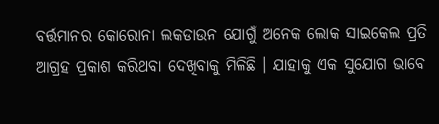ବର୍ତ୍ତମାନର କୋରୋନା ଲକଡାଉନ ଯୋଗୁଁ ଅନେକ ଲୋକ ସାଇକେଲ ପ୍ରତି ଆଗ୍ରହ ପ୍ରକାଶ କରିଥବା ଦେଖିବାକୁ ମିଳିଛି । ଯାହାକୁ ଏକ ସୁଯୋଗ ଭାବେ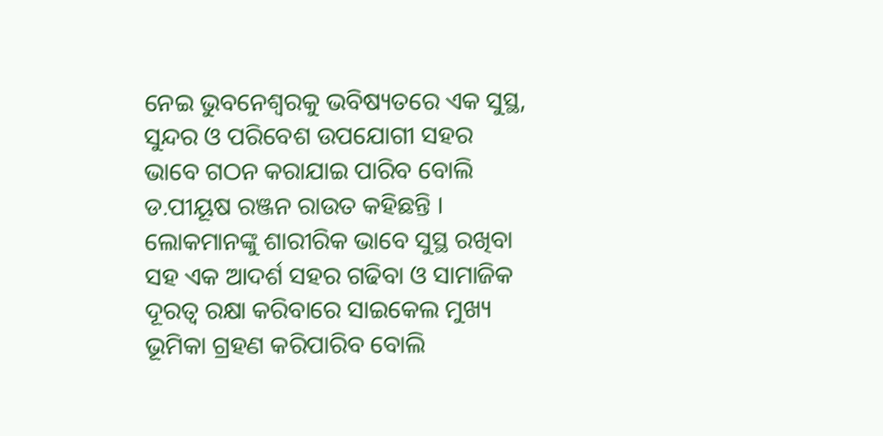ନେଇ ଭୁବନେଶ୍ବରକୁ ଭବିଷ୍ୟତରେ ଏକ ସୁସ୍ଥ, ସୁନ୍ଦର ଓ ପରିବେଶ ଉପଯୋଗୀ ସହର ଭାବେ ଗଠନ କରାଯାଇ ପାରିବ ବୋଲି ଡ.ପୀୟୂଷ ରଞ୍ଜନ ରାଉତ କହିଛନ୍ତି ।
ଲୋକମାନଙ୍କୁ ଶାରୀରିକ ଭାବେ ସୁସ୍ଥ ରଖିବା ସହ ଏକ ଆଦର୍ଶ ସହର ଗଢିବା ଓ ସାମାଜିକ ଦୂରତ୍ବ ରକ୍ଷା କରିବାରେ ସାଇକେଲ ମୁଖ୍ୟ ଭୂମିକା ଗ୍ରହଣ କରିପାରିବ ବୋଲି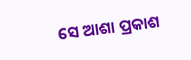ସେ ଆଶା ପ୍ରକାଶ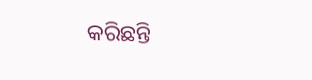କରିଛନ୍ତି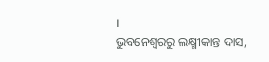।
ଭୁବନେଶ୍ବରରୁ ଲକ୍ଷ୍ମୀକାନ୍ତ ଦାସ,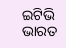ଇଟିଭି ଭାରତ